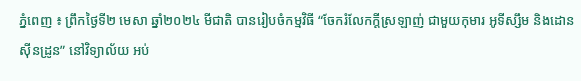ភ្នំពេញ ៖ ព្រឹកថ្ងៃទី២ មេសា ឆ្នាំ២០២៤ មីជាតិ បានរៀបចំកម្មវិធី “ចែករំលែកក្ដីស្រឡាញ់ ជាមួយកុមារ អូទីស្សឹម និងដោនស៊ីនដ្រូន” នៅវិទ្យាល័យ អប់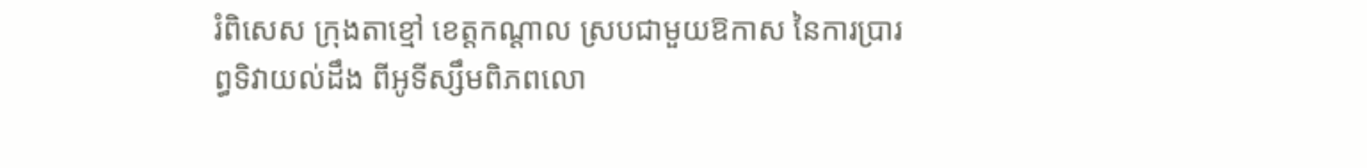រំពិសេស ក្រុងតាខ្មៅ ខេត្តកណ្ដាល ស្របជាមួយឱកាស នៃការប្រារព្ធទិវាយល់ដឹង ពីអូទីស្សឹមពិភពលោ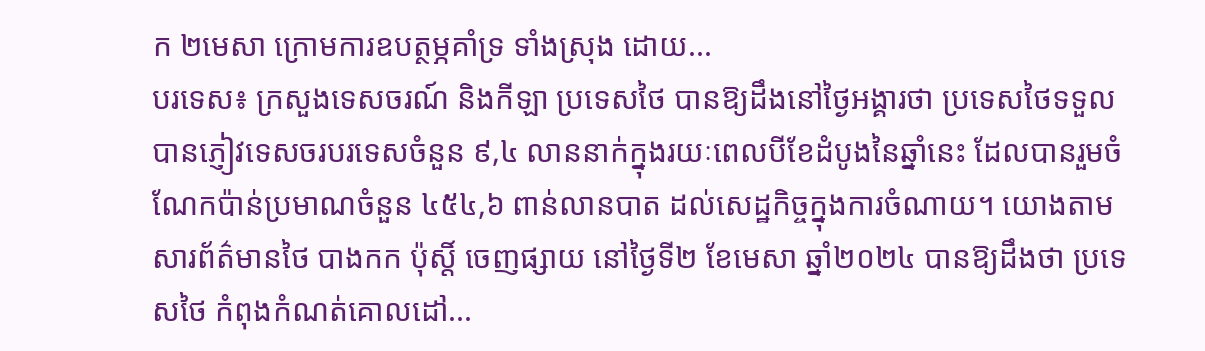ក ២មេសា ក្រោមការឧបត្ថម្ភគាំទ្រ ទាំងស្រុង ដោយ...
បរទេស៖ ក្រសួងទេសចរណ៍ និងកីឡា ប្រទេសថៃ បានឱ្យដឹងនៅថ្ងៃអង្គារថា ប្រទេសថៃទទួលបានភ្ញៀវទេសចរបរទេសចំនួន ៩,៤ លាននាក់ក្នុងរយៈពេលបីខែដំបូងនៃឆ្នាំនេះ ដែលបានរួមចំណែកប៉ាន់ប្រមាណចំនួន ៤៥៤,៦ ពាន់លានបាត ដល់សេដ្ឋកិច្ចក្នុងការចំណាយ។ យោងតាមសារព័ត៌មានថៃ បាងកក ប៉ុស្តិ៍ ចេញផ្សាយ នៅថ្ងៃទី២ ខែមេសា ឆ្នាំ២០២៤ បានឱ្យដឹងថា ប្រទេសថៃ កំពុងកំណត់គោលដៅ...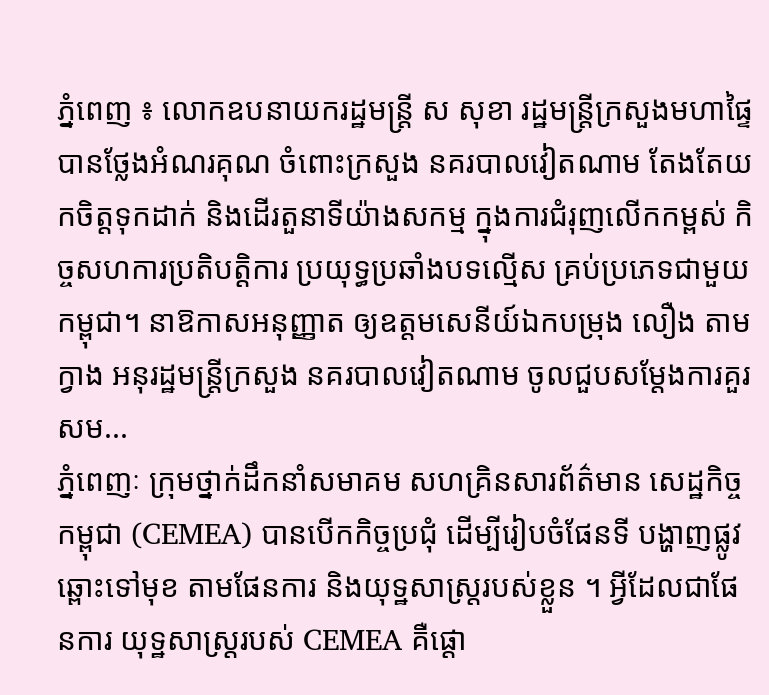ភ្នំពេញ ៖ លោកឧបនាយករដ្ឋមន្ត្រី ស សុខា រដ្ឋមន្ត្រីក្រសួងមហាផ្ទៃ បានថ្លែងអំណរគុណ ចំពោះក្រសួង នគរបាលវៀតណាម តែងតែយកចិត្តទុកដាក់ និងដើរតួនាទីយ៉ាងសកម្ម ក្នុងការជំរុញលើកកម្ពស់ កិច្ចសហការប្រតិបត្តិការ ប្រយុទ្ធប្រឆាំងបទល្មើស គ្រប់ប្រភេទជាមួយកម្ពុជា។ នាឱកាសអនុញ្ញាត ឲ្យឧត្តមសេនីយ៍ឯកបម្រុង លឿង តាមក្វាង អនុរដ្ឋមន្ត្រីក្រសួង នគរបាលវៀតណាម ចូលជួបសម្តែងការគួរសម...
ភ្នំពេញៈ ក្រុមថ្នាក់ដឹកនាំសមាគម សហគ្រិនសារព័ត៌មាន សេដ្ឋកិច្ចកម្ពុជា (CEMEA) បានបើកកិច្ចប្រជុំ ដើម្បីរៀបចំផែនទី បង្ហាញផ្លូវឆ្ពោះទៅមុខ តាមផែនការ និងយុទ្ឋសាស្រ្តរបស់ខ្លួន ។ អ្វីដែលជាផែនការ យុទ្ឋសាស្រ្តរបស់ CEMEA គឺផ្តោ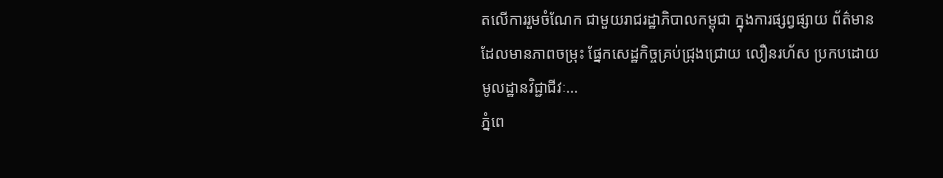តលើការរួមចំណែក ជាមួយរាជរដ្ឋាភិបាលកម្ពុជា ក្នុងការផ្សព្វផ្សាយ ព័ត៌មាន ដែលមានភាពចម្រុះ ផ្នែកសេដ្ឋកិច្ចគ្រប់ជ្រុងជ្រោយ លឿនរហ័ស ប្រកបដោយមូលដ្ឋានវិជ្ជាជីវៈ...
ភ្នំពេ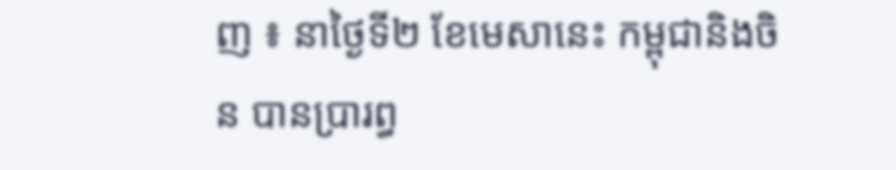ញ ៖ នាថ្ងៃទី២ ខែមេសានេះ កម្ពុជានិងចិន បានប្រារព្ធ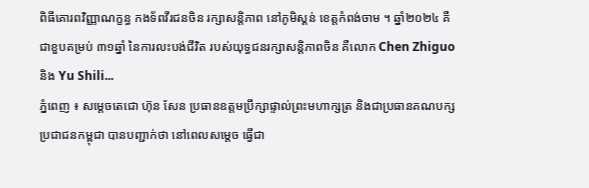ពិធីគោរពវិញ្ញាណក្ខន្ធ កងទ័ពវីរជនចិន រក្សាសន្តិភាព នៅភូមិស្គន់ ខេត្តកំពង់ចាម ។ ឆ្នាំ២០២៤ គឺជាខួបគម្រប់ ៣១ឆ្នាំ នៃការលះបង់ជីវិត របស់យុទ្ធជនរក្សាសន្តិភាពចិន គឺលោក Chen Zhiguo និង Yu Shili...
ភ្នំពេញ ៖ សម្តេចតេជោ ហ៊ុន សែន ប្រធានឧត្តមប្រឹក្សាផ្ទាល់ព្រះមហាក្សត្រ និងជាប្រធានគណបក្ស ប្រជាជនកម្ពុជា បានបញ្ជាក់ថា នៅពេលសម្តេច ធ្វើជា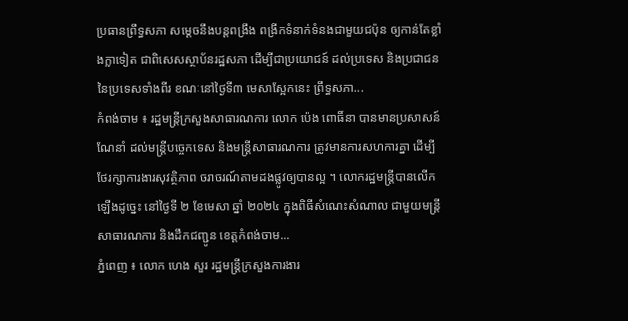ប្រធានព្រឹទ្ធសភា សម្តេចនឹងបន្តពង្រឹង ពង្រីកទំនាក់ទំនងជាមួយជប៉ុន ឲ្យកាន់តែខ្លាំងក្លាទៀត ជាពិសេសស្ថាប័នរដ្ឋសភា ដើម្បីជាប្រយោជន៍ ដល់ប្រទេស និងប្រជាជន នៃប្រទេសទាំងពីរ ខណៈនៅថ្ងៃទី៣ មេសាស្អែកនេះ ព្រឹទ្ធសភា...
កំពង់ចាម ៖ រដ្ឋមន្ត្រីក្រសួងសាធារណការ លោក ប៉េង ពោធិ៍នា បានមានប្រសាសន៍ណែនាំ ដល់មន្ត្រីបច្ចេកទេស និងមន្ត្រីសាធារណការ ត្រូវមានការសហការគ្នា ដើម្បីថែរក្សាការងារសុវត្ថិភាព ចរាចរណ៍តាមដងផ្លូវឲ្យបានល្អ ។ លោករដ្ឋមន្ត្រីបានលើកឡើងដូច្នេះ នៅថ្ងៃទី ២ ខែមេសា ឆ្នាំ ២០២៤ ក្នុងពិធីសំណេះសំណាល ជាមួយមន្ត្រីសាធារណការ និងដឹកជញ្ជូន ខេត្តកំពង់ចាម...
ភ្នំពេញ ៖ លោក ហេង សួរ រដ្ឋមន្ត្រីក្រសួងការងារ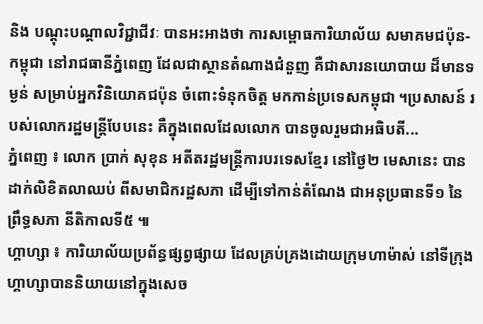និង បណ្តុះបណ្តាលវិជ្ជាជីវៈ បានអះអាងថា ការសម្ពោធការិយាល័យ សមាគមជប៉ុន-កម្ពុជា នៅរាជធានីភ្នំពេញ ដែលជាស្ថានតំណាងជំនួញ គឺជាសារនយោបាយ ដ៏មានទម្ងន់ សម្រាប់អ្នកវិនិយោគជប៉ុន ចំពោះទំនុកចិត្ត មកកាន់ប្រទេសកម្ពុជា ។ប្រសាសន៍ របស់លោករដ្ឋមន្ត្រីបែបនេះ គឺក្នុងពេលដែលលោក បានចូលរួមជាអធិបតី...
ភ្នំពេញ ៖ លោក ប្រាក់ សុខុន អតីតរដ្ឋមន្រ្តីការបរទេសខ្មែរ នៅថ្ងៃ២ មេសានេះ បានដាក់លិខិតលាឈប់ ពីសមាជិករដ្ឋសភា ដើម្បីទៅកាន់តំណែង ជាអនុប្រធានទី១ នៃព្រឹទ្ធសភា នីតិកាលទី៥ ៕
ហ្គាហ្សា ៖ ការិយាល័យប្រព័ន្ធផ្សព្វផ្សាយ ដែលគ្រប់គ្រងដោយក្រុមហាម៉ាស់ នៅទីក្រុងហ្គាហ្សាបាននិយាយនៅក្នុងសេច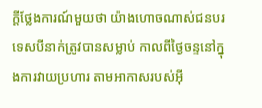ក្តីថ្លែងការណ៍មួយថា យ៉ាងហោចណាស់ជនបរទេសបីនាក់ត្រូវបានសម្លាប់ កាលពីថ្ងៃចន្ទនៅក្នុងការវាយប្រហារ តាមអាកាសរបស់អ៊ី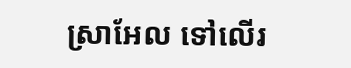ស្រាអែល ទៅលើរ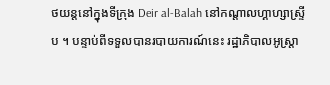ថយន្តនៅក្នុងទីក្រុង Deir al-Balah នៅកណ្តាលហ្គាហ្សាស្ទ្រីប ។ បន្ទាប់ពីទទួលបានរបាយការណ៍នេះ រដ្ឋាភិបាលអូស្ត្រា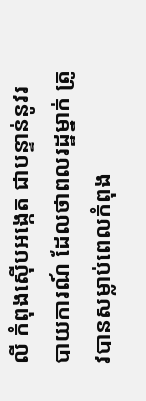លី កំពុងស៊ើបអង្កេត ជាបន្ទាន់នូវរបាយការណ៍ ដែលថាពលរដ្ឋម្នាក់ ត្រូវបានសម្លាប់ពេលកំពុង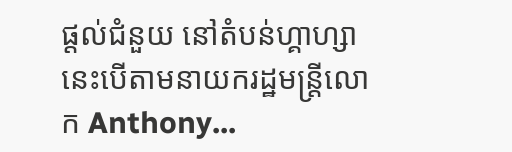ផ្តល់ជំនួយ នៅតំបន់ហ្គាហ្សា នេះបើតាមនាយករដ្ឋមន្រ្តីលោក Anthony...